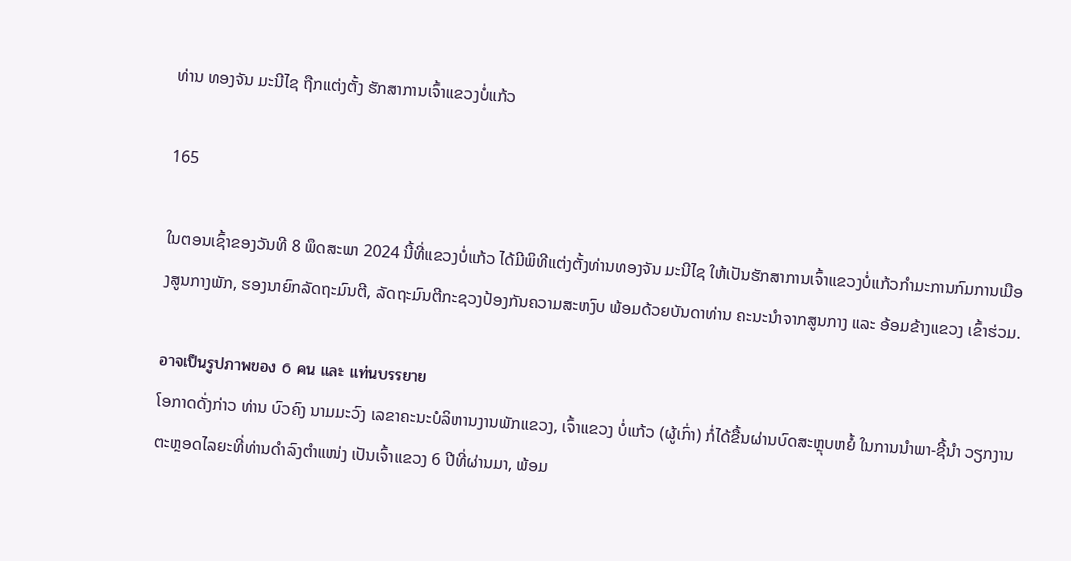ທ່ານ ທອງຈັນ ມະນີໄຊ ຖືກແຕ່ງຕັ້ງ ຮັກສາການເຈົ້າແຂວງບໍ່ແກ້ວ

165

ໃນຕອນເຊົ້າຂອງວັນທີ 8 ພຶດສະພາ 2024 ນີ້ທີ່ແຂວງບໍ່ແກ້ວ ໄດ້ມີພິທີແຕ່ງຕັ້ງທ່ານທອງຈັນ ມະນີໄຊ ໃຫ້ເປັນຮັກສາການເຈົ້າແຂວງບໍ່ແກ້ວກຳມະການກົມການເມືອງສູນກາງພັກ, ຮອງນາຍົກລັດຖະມົນຕີ, ລັດຖະມົນຕີກະຊວງປ້ອງກັນຄວາມສະຫງົບ ພ້ອມດ້ວຍບັນດາທ່ານ ຄະນະນຳຈາກສູນກາງ ແລະ ອ້ອມຂ້າງແຂວງ ເຂົ້າຮ່ວມ.

อาจเป็นรูปภาพของ 6 คน และ แท่นบรรยาย
ໂອກາດດັ່ງກ່າວ ທ່ານ ບົວຄົງ ນາມມະວົງ ເລຂາຄະນະບໍລິຫານງານພັກແຂວງ, ເຈົ້າແຂວງ ບໍ່ແກ້ວ (ຜູ້ເກົ່າ) ກໍ່ໄດ້ຂື້ນຜ່ານບົດສະຫຼຸບຫຍໍ້ ໃນການນຳພາ-ຊີ້ນຳ ວຽກງານຕະຫຼອດໄລຍະທີ່ທ່ານດຳລົງຕຳແໜ່ງ ເປັນເຈົ້າແຂວງ 6 ປີທີ່ຜ່ານມາ, ພ້ອມ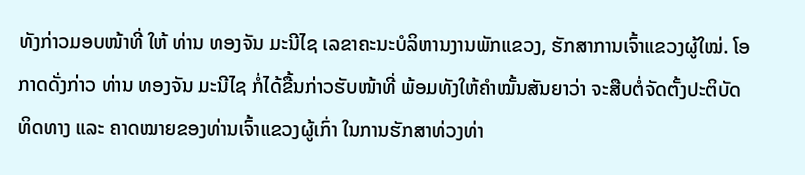ທັງກ່າວມອບໜ້າທີ່ ໃຫ້ ທ່ານ ທອງຈັນ ມະນີໄຊ ເລຂາຄະນະບໍລິຫານງານພັກແຂວງ, ຮັກສາການເຈົ້າແຂວງຜູ້ໃໝ່. ໂອກາດດັ່ງກ່າວ ທ່ານ ທອງຈັນ ມະນີໄຊ ກໍ່ໄດ້ຂື້ນກ່າວຮັບໜ້າທີ່ ພ້ອມທັງໃຫ້ຄຳໝັ້ນສັນຍາວ່າ ຈະສືບຕໍ່ຈັດຕັ້ງປະຕິບັດທິດທາງ ແລະ ຄາດໝາຍຂອງທ່ານເຈົ້າແຂວງຜູ້ເກົ່າ ໃນການຮັກສາທ່ວງທ່າ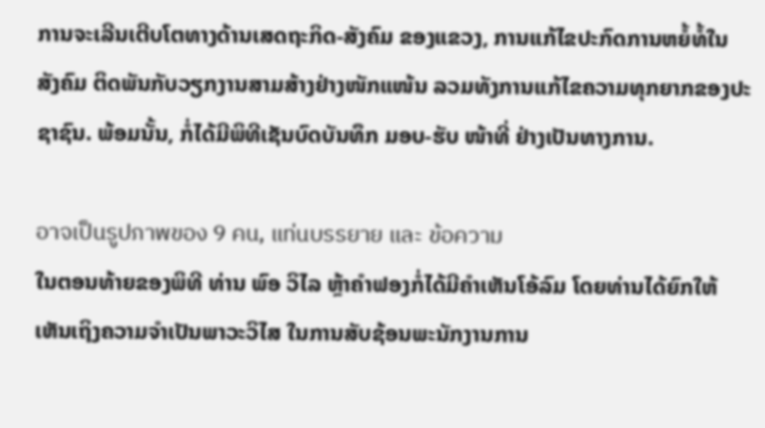ການຈະເລີນເຕີບໂຕທາງດ້ານເສດຖະກິດ-ສັງຄົມ ຂອງແຂວງ, ການແກ້ໄຂປະກົດການຫຍໍ້ທໍ້ໃນສັງຄົມ ຕິດພັນກັບວຽກງານສາມສ້າງຢ່າງໜັກແໜ້ນ ລວມທັງການແກ້ໄຂຄວາມທຸກຍາກຂອງປະຊາຊົນ. ພ້ອມນັ້ນ, ກໍ່ໄດ້ມີພິທີເຊັນບົດບັນທຶກ ມອບ-ຮັບ ໜ້າທີ່ ຢ່າງເປັນທາງການ.

อาจเป็นรูปภาพของ 9 คน, แท่นบรรยาย และ ข้อความ
ໃນຕອນທ້າຍຂອງພິທີ ທ່ານ ພົອ ວິໄລ ຫຼ້າຄຳຟອງກໍ່ໄດ້ມີຄຳເຫັນໂອ້ລົມ ໂດຍທ່ານໄດ້ຍົກໃຫ້ເຫັນເຖິງຄວາມຈຳເປັນພາວະວິໄສ ໃນການສັບຊ້ອນພະນັກງານການ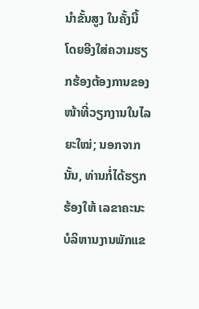ນຳຂັ້ນສູງ ໃນຄັ້ງນີ້ ໂດຍອີງໃສ່ຄວາມຮຽກຮ້ອງຕ້ອງການຂອງໜ້າທີ່ວຽກງານໃນໄລຍະໃໝ່; ນອກຈາກນັ້ນ, ທ່ານກໍ່ໄດ້ຮຽກຮ້ອງໃຫ້ ເລຂາຄະນະບໍລິຫານງານພັກແຂ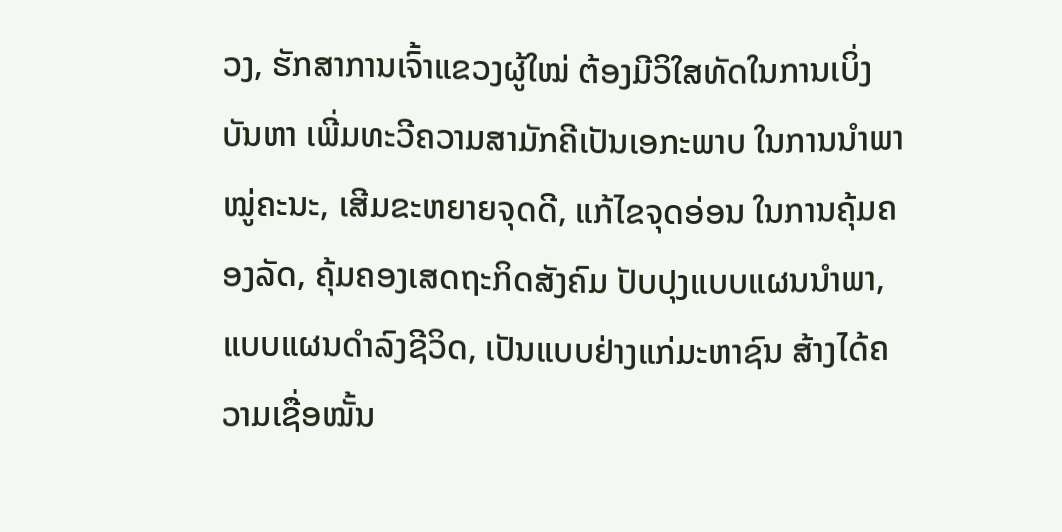ວງ, ຮັກສາການເຈົ້າແຂວງຜູ້ໃໝ່ ຕ້ອງມີວິໃສທັດໃນການເບິ່ງບັນຫາ ເພີ່ມທະວີຄວາມສາມັກຄີເປັນເອກະພາບ ໃນການນຳພາໝູ່ຄະນະ, ເສີມຂະຫຍາຍຈຸດດີ, ແກ້ໄຂຈຸດອ່ອນ ໃນການຄຸ້ມຄອງລັດ, ຄຸ້ມຄອງເສດຖະກິດສັງຄົມ ປັບປຸງແບບແຜນນຳພາ, ແບບແຜນດຳລົງຊີວິດ, ເປັນແບບຢ່າງແກ່ມະຫາຊົນ ສ້າງໄດ້ຄວາມເຊື່ອໝັ້ນ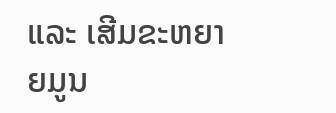ແລະ ເສີມຂະຫຍາຍມູນ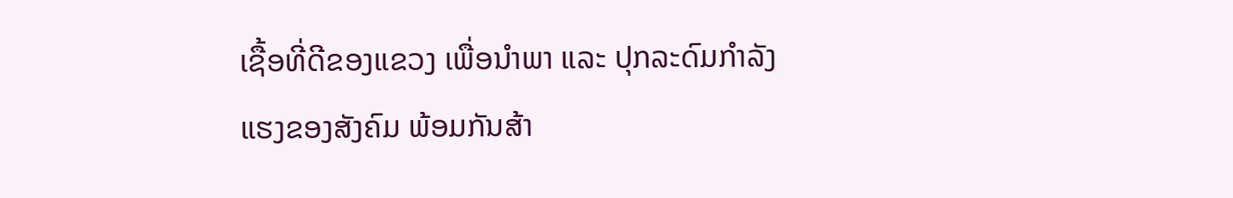ເຊື້ອທີ່ດີຂອງແຂວງ ເພື່ອນຳພາ ແລະ ປຸກລະດົມກຳລັງແຮງຂອງສັງຄົມ ພ້ອມກັນສ້າ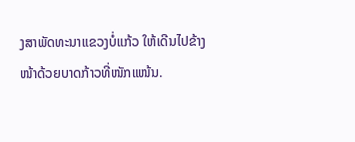ງສາພັດທະນາແຂວງບໍ່ແກ້ວ ໃຫ້ເດີນໄປຂ້າງໜ້າດ້ວຍບາດກ້າວທີ່ໜັກແໜ້ນ.